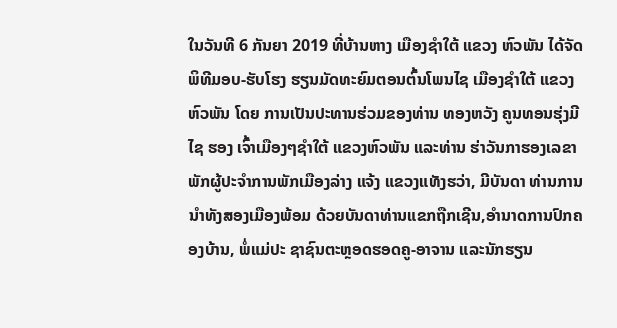ໃນວັນທີ 6 ກັນຍາ 2019 ທີ່ບ້ານຫາງ ເມືອງຊຳໃຕ້ ແຂວງ ຫົວພັນ ໄດ້ຈັດພິທີມອບ-ຮັບໂຮງ ຮຽນມັດທະຍົມຕອນຕົ້ນໂພນໄຊ ເມືອງຊຳໃຕ້ ແຂວງຫົວພັນ ໂດຍ ການເປັນປະທານຮ່ວມຂອງທ່ານ ທອງຫວັງ ຄູນທອນຮຸ່ງມີໄຊ ຮອງ ເຈົ້າເມືອງໆຊຳໃຕ້ ແຂວງຫົວພັນ ແລະທ່ານ ຮ່າວັນກາຮອງເລຂາພັກຜູ້ປະຈຳການພັກເມືອງລ່າງ ແຈ້ງ ແຂວງແທັງຮວ່າ, ມີບັນດາ ທ່ານການນຳທັງສອງເມືອງພ້ອມ ດ້ວຍບັນດາທ່ານແຂກຖືກເຊີນ,ອຳນາດການປົກຄອງບ້ານ, ພໍ່ແມ່ປະ ຊາຊົນຕະຫຼອດຮອດຄູ-ອາຈານ ແລະນັກຮຽນ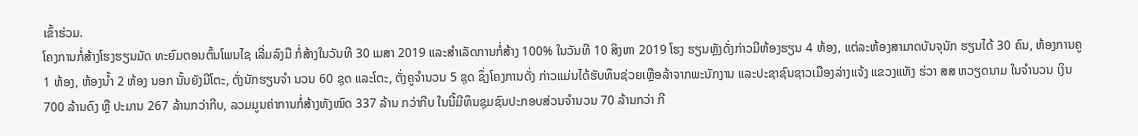ເຂົ້າຮ່ວມ.
ໂຄງການກໍ່ສ້າງໂຮງຮຽນມັດ ທະຍົມຕອນຕົ້ນໂພນໄຊ ເລີ່ມລົງມື ກໍ່ສ້າງໃນວັນທີ 30 ເມສາ 2019 ແລະສຳເລັດການກໍ່ສ້າງ 100% ໃນວັນທີ 10 ສິງຫາ 2019 ໂຮງ ຮຽນຫຼັງດັ່ງກ່າວມີຫ້ອງຮຽນ 4 ຫ້ອງ, ແຕ່ລະຫ້ອງສາມາດບັນຈຸນັກ ຮຽນໄດ້ 30 ຄົນ, ຫ້ອງການຄູ 1 ຫ້ອງ, ຫ້ອງນໍ້າ 2 ຫ້ອງ ນອກ ນັ້ນຍັງມີໂຕະ, ຕັ່ງນັກຮຽນຈຳ ນວນ 60 ຊຸດ ແລະໂຕະ, ຕັ່ງຄູຈຳນວນ 5 ຊຸດ ຊຶ່ງໂຄງການດັ່ງ ກ່າວແມ່ນໄດ້ຮັບທຶນຊ່ວຍເຫຼືອລ້າຈາກພະນັກງານ ແລະປະຊາຊົນຊາວເມືອງລ່າງແຈ້ງ ແຂວງແທັງ ຮ່ວາ ສສ ຫວຽດນາມ ໃນຈຳນວນ ເງິນ 700 ລ້ານດົງ ຫຼື ປະມານ 267 ລ້ານກວ່າກີບ, ລວມມູນຄ່າການກໍ່ສ້າງທັງໝົດ 337 ລ້ານ ກວ່າກີບ ໃນນີ້ມີທຶນຊຸມຊົນປະກອບສ່ວນຈຳນວນ 70 ລ້ານກວ່າ ກີ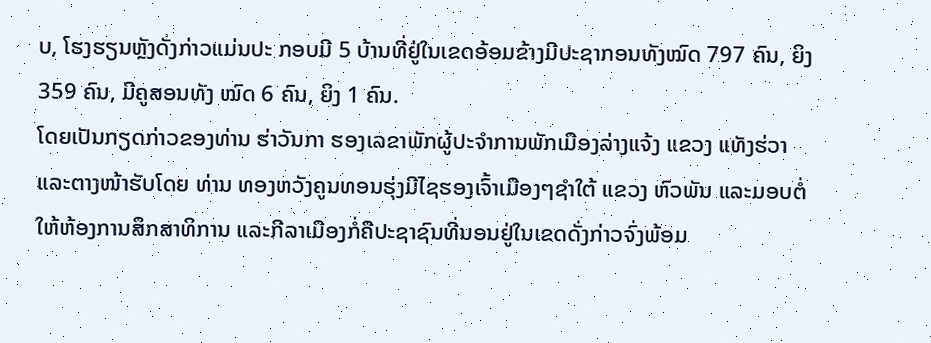ບ, ໂຮງຮຽນຫຼັງດັ່ງກ່າວແມ່ນປະ ກອບມີ 5 ບ້ານທີ່ຢູ່ໃນເຂດອ້ອມຂ້າງມີປະຊາກອນທັງໝົດ 797 ຄົນ, ຍິງ 359 ຄົນ, ມີຄູສອນທັງ ໝົດ 6 ຄົນ, ຍິງ 1 ຄົນ.
ໂດຍເປັນກຽດກ່າວຂອງທ່ານ ຮ່າວັນກາ ຮອງເລຂາພັກຜູ້ປະຈຳການພັກເມືອງລ່າງແຈ້ງ ແຂວງ ແທັງຮ່ວາ ແລະຕາງໜ້າຮັບໂດຍ ທ່ານ ທອງຫວັງຄູນທອນຮຸ່ງມີໄຊຮອງເຈົ້າເມືອງໆຊຳໃຕ້ ແຂວງ ຫົວພັນ ແລະມອບຕໍ່ໃຫ້ຫ້ອງການສຶກສາທິການ ແລະກີລາເມືອງກໍ່ຄືປະຊາຊົນທີ່ນອນຢູ່ໃນເຂດດັ່ງກ່າວຈົ່ງພ້ອມ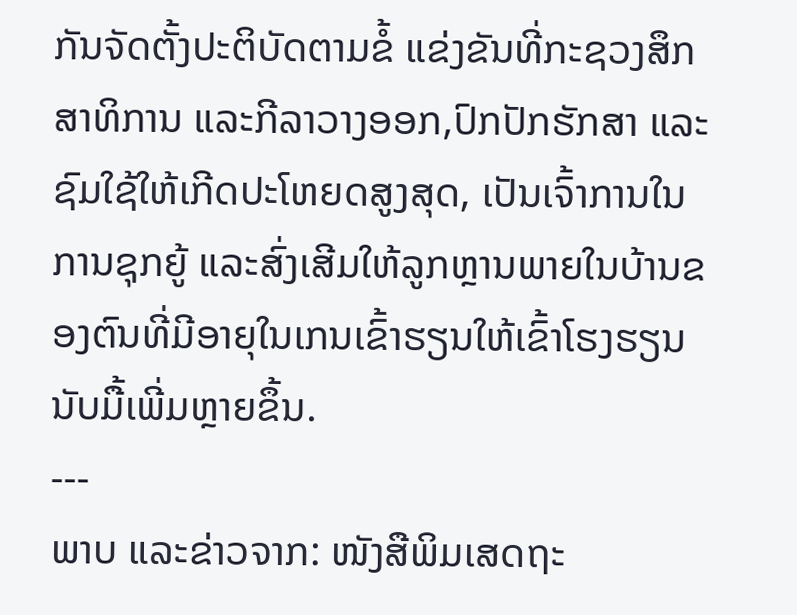ກັນຈັດຕັ້ງປະຕິບັດຕາມຂໍ້ ແຂ່ງຂັນທີ່ກະຊວງສຶກສາທິການ ແລະກີລາວາງອອກ,ປົກປັກຮັກສາ ແລະຊົມໃຊ້ໃຫ້ເກີດປະໂຫຍດສູງສຸດ, ເປັນເຈົ້າການໃນການຊຸກຍູ້ ແລະສົ່ງເສີມໃຫ້ລູກຫຼານພາຍໃນບ້ານຂອງຕົນທີ່ມີອາຍຸໃນເກນເຂົ້າຮຽນໃຫ້ເຂົ້າໂຮງຮຽນນັບມື້ເພີ່ມຫຼາຍຂຶ້ນ.
---
ພາບ ແລະຂ່າວຈາກ: ໜັງສືພິມເສດຖະ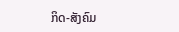ກິດ-ສັງຄົມ